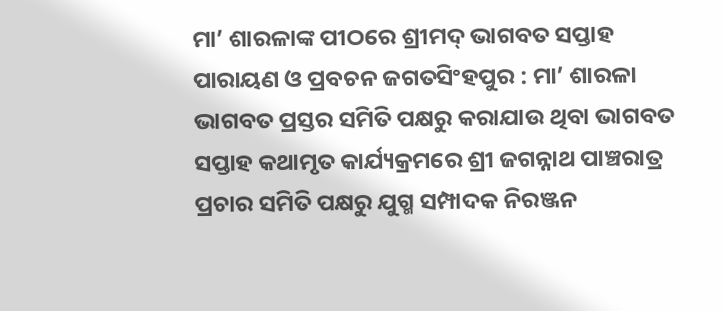ମା’ ଶାରଳାଙ୍କ ପୀଠରେ ଶ୍ରୀମଦ୍ ଭାଗବତ ସପ୍ତାହ ପାରାୟଣ ଓ ପ୍ରବଚନ ଜଗତସିଂହପୁର : ମା’ ଶାରଳା ଭାଗବତ ପ୍ରସ୍ତର ସମିତି ପକ୍ଷରୁ କରାଯାଉ ଥିବା ଭାଗବତ ସପ୍ତାହ କଥାମୃତ କାର୍ଯ୍ୟକ୍ରମରେ ଶ୍ରୀ ଜଗନ୍ନାଥ ପାଞ୍ଚରାତ୍ର ପ୍ରଚାର ସମିତି ପକ୍ଷରୁ ଯୁଗ୍ମ ସମ୍ପାଦକ ନିରଞ୍ଜନ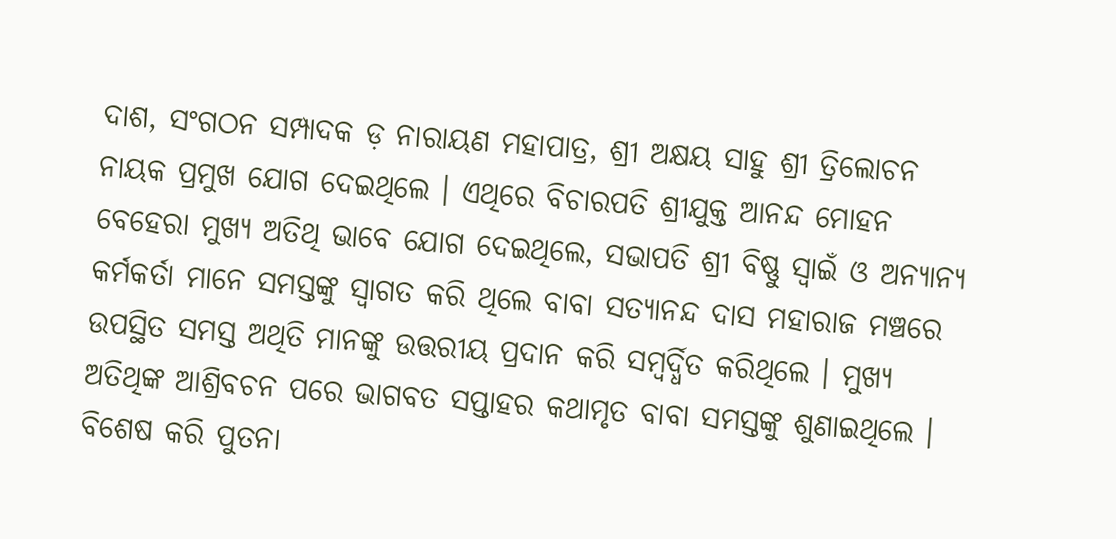ଦାଶ, ସଂଗଠନ ସମ୍ପାଦକ ଡ଼ ନାରାୟଣ ମହାପାତ୍ର, ଶ୍ରୀ ଅକ୍ଷୟ ସାହୁ ଶ୍ରୀ ତ୍ରିଲୋଚନ ନାୟକ ପ୍ରମୁଖ ଯୋଗ ଦେଇଥିଲେ । ଏଥିରେ ବିଚାରପତି ଶ୍ରୀଯୁକ୍ତ ଆନନ୍ଦ ମୋହନ ବେହେରା ମୁଖ୍ୟ ଅତିଥି ଭାବେ ଯୋଗ ଦେଇଥିଲେ, ସଭାପତି ଶ୍ରୀ ବିଷ୍ଣୁ ସ୍ୱାଇଁ ଓ ଅନ୍ୟାନ୍ୟ କର୍ମକର୍ତା ମାନେ ସମସ୍ତଙ୍କୁ ସ୍ୱାଗତ କରି ଥିଲେ ବାବା ସତ୍ୟାନନ୍ଦ ଦାସ ମହାରାଜ ମଞ୍ଚରେ ଉପସ୍ଥିତ ସମସ୍ତ ଅଥିତି ମାନଙ୍କୁ ଉତ୍ତରୀୟ ପ୍ରଦାନ କରି ସମ୍ବର୍ଦ୍ଧିତ କରିଥିଲେ । ମୁଖ୍ୟ ଅତିଥିଙ୍କ ଆଶ୍ରିବଚନ ପରେ ଭାଗବତ ସପ୍ତାହର କଥାମୃତ ବାବା ସମସ୍ତଙ୍କୁ ଶୁଣାଇଥିଲେ । ବିଶେଷ କରି ପୁତନା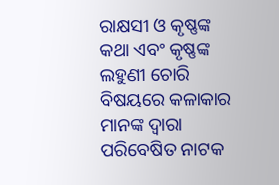ରାକ୍ଷସୀ ଓ କୃଷ୍ଣଙ୍କ କଥା ଏବଂ କୃଷ୍ଣଙ୍କ ଲହୁଣୀ ଚୋରି ବିଷୟରେ କଳାକାର ମାନଙ୍କ ଦ୍ୱାରା ପରିବେଷିତ ନାଟକ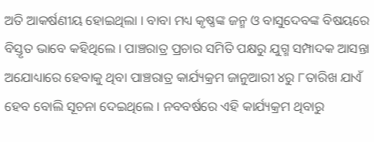ଅତି ଆକର୍ଷଣୀୟ ହୋଇଥିଲା । ବାବା ମଧ୍ୟ କୃଷ୍ଣଙ୍କ ଜନ୍ମ ଓ ବାସୁଦେବଙ୍କ ବିଷୟରେ ବିସ୍ତୃତ ଭାବେ କହିଥିଲେ । ପାଞ୍ଚରାତ୍ର ପ୍ରଚାର ସମିତି ପକ୍ଷରୁ ଯୁଗ୍ମ ସମ୍ପାଦକ ଆସନ୍ତା ଅଯୋଧ୍ୟାରେ ହେବାକୁ ଥିବା ପାଞ୍ଚରାତ୍ର କାର୍ଯ୍ୟକ୍ରମ ଜାନୁଆରୀ ୪ରୁ ୮ତାରିଖ ଯାଏଁ ହେବ ବୋଲି ସୂଚନା ଦେଇଥିଲେ । ନବବର୍ଷରେ ଏହି କାର୍ଯ୍ୟକ୍ରମ ଥିବାରୁ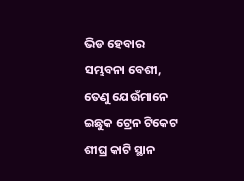ଭିଡ ହେବାର ସମ୍ଭବନା ବେଶୀ, ତେଣୁ ଯେଉଁମାନେ ଇଛୁକ ଟ୍ରେନ ଟିକେଟ ଶୀଘ୍ର କାଟି ସ୍ଥାନ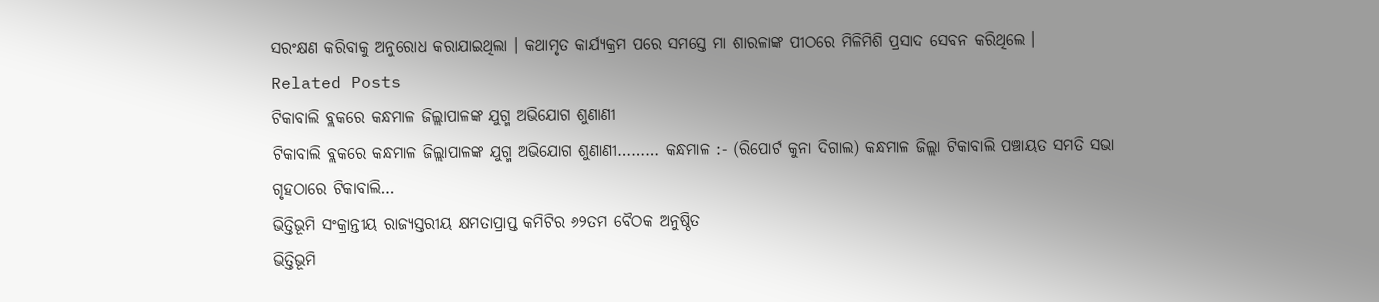ସରଂକ୍ଷଣ କରିବାକୁ ଅନୁରୋଧ କରାଯାଇଥିଲା । କଥାମୃତ କାର୍ଯ୍ୟକ୍ରମ ପରେ ସମସ୍ତେ ମା ଶାରଳାଙ୍କ ପୀଠରେ ମିଳିମିଶି ପ୍ରସାଦ ସେବନ କରିଥିଲେ ।
Related Posts
ଟିକାବାଲି ବ୍ଲକରେ କନ୍ଧମାଳ ଜିଲ୍ଲାପାଳଙ୍କ ଯୁଗ୍ମ ଅଭିଯୋଗ ଶୁଣାଣୀ
ଟିକାବାଲି ବ୍ଲକରେ କନ୍ଧମାଳ ଜିଲ୍ଲାପାଳଙ୍କ ଯୁଗ୍ମ ଅଭିଯୋଗ ଶୁଣାଣୀ……… କନ୍ଧମାଳ :- (ରିପୋର୍ଟ କୁନା ଦିଗାଲ) କନ୍ଧମାଳ ଜିଲ୍ଲା ଟିକାବାଲି ପଞ୍ଚାୟତ ସମତି ସଭା ଗୃହଠାରେ ଟିକାବାଲି…
ଭିତ୍ତିଭୂମି ସଂକ୍ରାନ୍ତୀୟ ରାଜ୍ୟସ୍ତରୀୟ କ୍ଷମତାପ୍ରାପ୍ତ କମିଟିର ୬୨ତମ ବୈଠକ ଅନୁଷ୍ଠିତ
ଭିତ୍ତିଭୂମି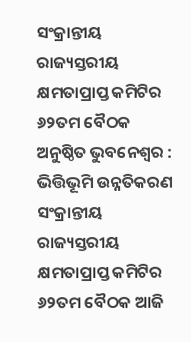ସଂକ୍ରାନ୍ତୀୟ ରାଜ୍ୟସ୍ତରୀୟ କ୍ଷମତାପ୍ରାପ୍ତ କମିଟିର ୬୨ତମ ବୈଠକ ଅନୁଷ୍ଠିତ ଭୁବନେଶ୍ୱର : ଭିତ୍ତିଭୂମି ଉନ୍ନତିକରଣ ସଂକ୍ରାନ୍ତୀୟ ରାଜ୍ୟସ୍ତରୀୟ କ୍ଷମତାପ୍ରାପ୍ତ କମିଟିର ୬୨ତମ ବୈଠକ ଆଜି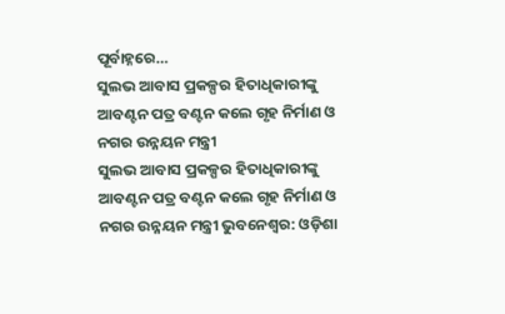ପୂର୍ବାହ୍ନରେ…
ସୁଲଭ ଆବାସ ପ୍ରକଳ୍ପର ହିତାଧିକାରୀଙ୍କୁ ଆବଣ୍ଟନ ପତ୍ର ବଣ୍ଟନ କଲେ ଗୃହ ନିର୍ମାଣ ଓ ନଗର ଉନ୍ନୟନ ମନ୍ତ୍ରୀ
ସୁଲଭ ଆବାସ ପ୍ରକଳ୍ପର ହିତାଧିକାରୀଙ୍କୁ ଆବଣ୍ଟନ ପତ୍ର ବଣ୍ଟନ କଲେ ଗୃହ ନିର୍ମାଣ ଓ ନଗର ଉନ୍ନୟନ ମନ୍ତ୍ରୀ ଭୁବନେଶ୍ୱର: ଓଡ଼ିଶା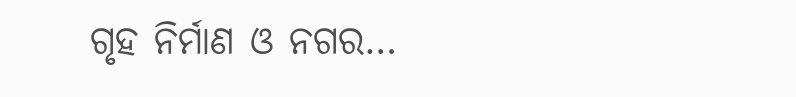ଗୃହ ନିର୍ମାଣ ଓ ନଗର…